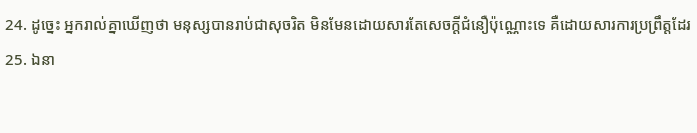24. ដូច្នេះ អ្នករាល់គ្នាឃើញថា មនុស្សបានរាប់ជាសុចរិត មិនមែនដោយសារតែសេចក្ដីជំនឿប៉ុណ្ណោះទេ គឺដោយសារការប្រព្រឹត្តដែរ
25. ឯនា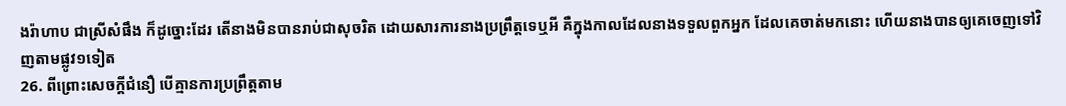ងរ៉ាហាប ជាស្រីសំផឹង ក៏ដូច្នោះដែរ តើនាងមិនបានរាប់ជាសុចរិត ដោយសារការនាងប្រព្រឹត្តទេឬអី គឺក្នុងកាលដែលនាងទទួលពួកអ្នក ដែលគេចាត់មកនោះ ហើយនាងបានឲ្យគេចេញទៅវិញតាមផ្លូវ១ទៀត
26. ពីព្រោះសេចក្ដីជំនឿ បើគ្មានការប្រព្រឹត្តតាម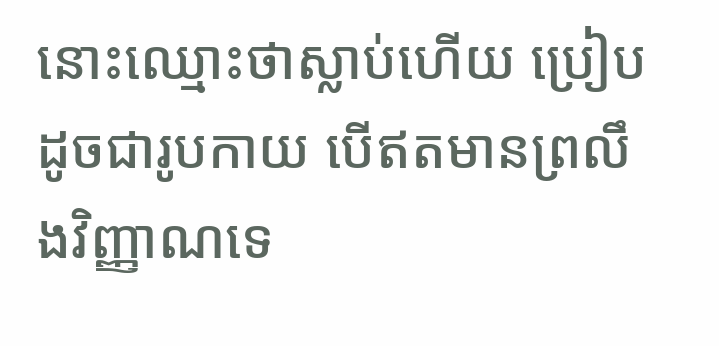នោះឈ្មោះថាស្លាប់ហើយ ប្រៀបដូចជារូបកាយ បើឥតមានព្រលឹងវិញ្ញាណទេ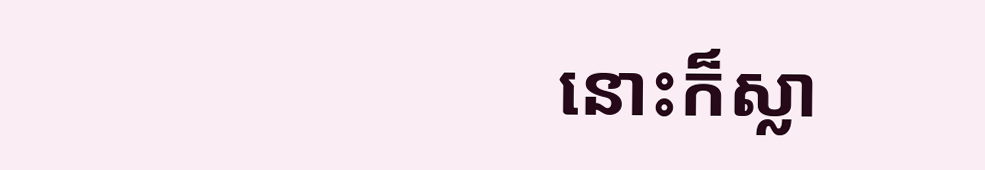នោះក៏ស្លា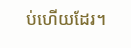ប់ហើយដែរ។